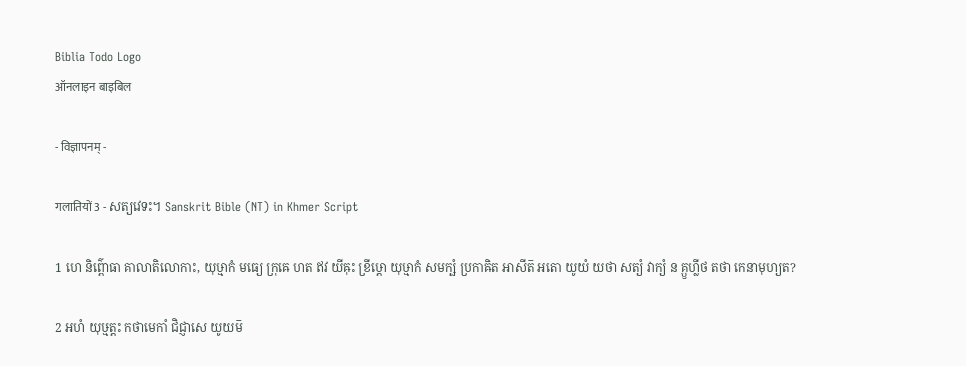Biblia Todo Logo
ऑनलाइन बाइबिल

- विज्ञापनम् -

गलातियों 3 - សត្យវេទះ។ Sanskrit Bible (NT) in Khmer Script

1 ហេ និព៌្ពោធា គាលាតិលោកាះ, យុឞ្មាកំ មធ្យេ ក្រុឝេ ហត ឥវ យីឝុះ ខ្រីឞ្ដោ យុឞ្មាកំ សមក្ឞំ ប្រកាឝិត អាសីត៑ អតោ យូយំ យថា សត្យំ វាក្យំ ន គ្ឫហ្លីថ តថា កេនាមុហ្យត?

2 អហំ យុឞ្មត្តះ កថាមេកាំ ជិជ្ញាសេ យូយម៑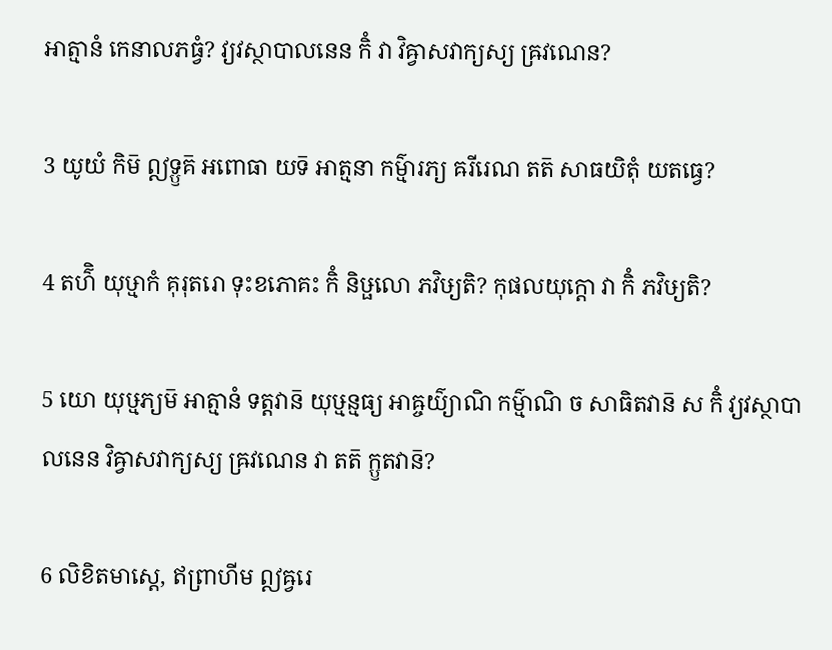អាត្មានំ កេនាលភធ្វំ? វ្យវស្ថាបាលនេន កិំ វា វិឝ្វាសវាក្យស្យ ឝ្រវណេន?

3 យូយំ កិម៑ ឦទ្ឫគ៑ អពោធា យទ៑ អាត្មនា កម៌្មារភ្យ ឝរីរេណ តត៑ សាធយិតុំ យតធ្វេ?

4 តហ៌ិ យុឞ្មាកំ គុរុតរោ ទុះខភោគះ កិំ និឞ្ផលោ ភវិឞ្យតិ? កុផលយុក្តោ វា កិំ ភវិឞ្យតិ?

5 យោ យុឞ្មភ្យម៑ អាត្មានំ ទត្តវាន៑ យុឞ្មន្មធ្យ អាឝ្ចយ៌្យាណិ កម៌្មាណិ ច សាធិតវាន៑ ស កិំ វ្យវស្ថាបាលនេន វិឝ្វាសវាក្យស្យ ឝ្រវណេន វា តត៑ ក្ឫតវាន៑?

6 លិខិតមាស្តេ, ឥព្រាហីម ឦឝ្វរេ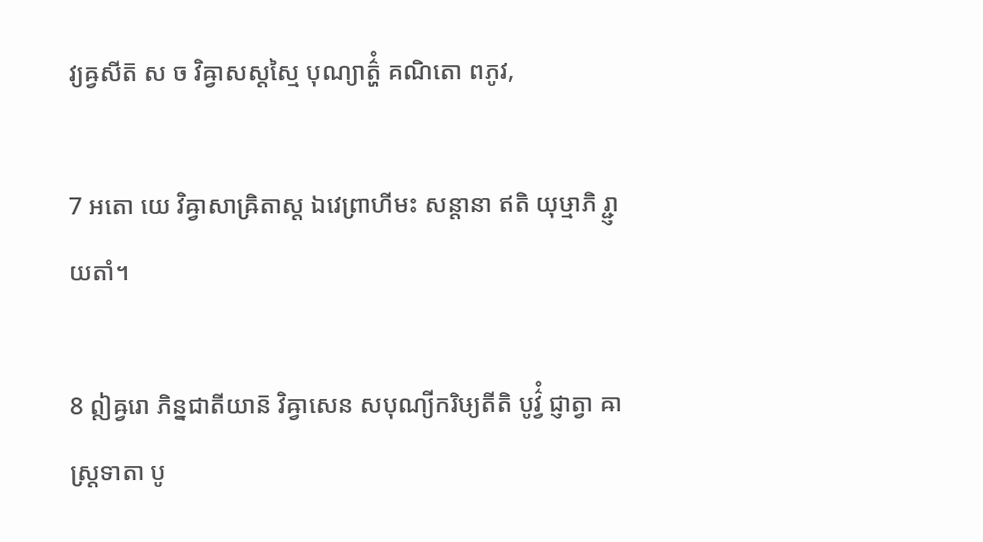វ្យឝ្វសីត៑ ស ច វិឝ្វាសស្តស្មៃ បុណ្យាត៌្ហំ គណិតោ ពភូវ,

7 អតោ យេ វិឝ្វាសាឝ្រិតាស្ត ឯវេព្រាហីមះ សន្តានា ឥតិ យុឞ្មាភិ រ្ជ្ញាយតាំ។

8 ឦឝ្វរោ ភិន្នជាតីយាន៑ វិឝ្វាសេន សបុណ្យីករិឞ្យតីតិ បូវ៌្វំ ជ្ញាត្វា ឝាស្ត្រទាតា បូ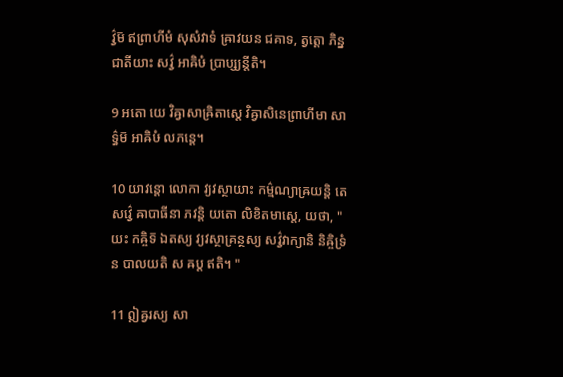វ៌្វម៑ ឥព្រាហីមំ សុសំវាទំ ឝ្រាវយន ជគាទ, ត្វត្តោ ភិន្នជាតីយាះ សវ៌្វ អាឝិឞំ ប្រាប្ស្យន្តីតិ។

9 អតោ យេ វិឝ្វាសាឝ្រិតាស្តេ វិឝ្វាសិនេព្រាហីមា សាទ៌្ធម៑ អាឝិឞំ លភន្តេ។

10 យាវន្តោ លោកា វ្យវស្ថាយាះ កម៌្មណ្យាឝ្រយន្តិ តេ សវ៌្វេ ឝាបាធីនា ភវន្តិ យតោ លិខិតមាស្តេ, យថា, "យះ កឝ្ចិទ៑ ឯតស្យ វ្យវស្ថាគ្រន្ថស្យ សវ៌្វវាក្យានិ និឝ្ចិទ្រំ ន បាលយតិ ស ឝប្ត ឥតិ។ "

11 ឦឝ្វរស្យ សា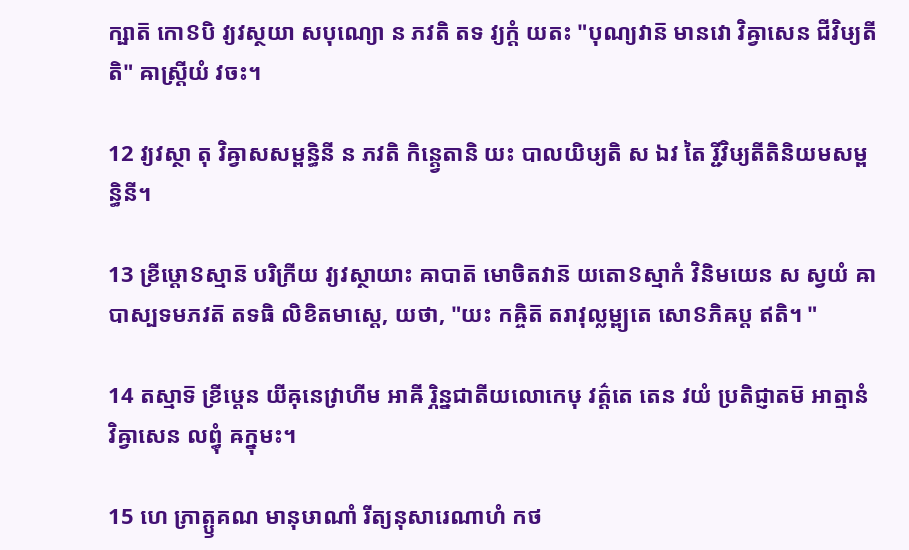ក្ឞាត៑ កោៜបិ វ្យវស្ថយា សបុណ្យោ ន ភវតិ តទ វ្យក្តំ យតះ "បុណ្យវាន៑ មានវោ វិឝ្វាសេន ជីវិឞ្យតីតិ" ឝាស្ត្រីយំ វចះ។

12 វ្យវស្ថា តុ វិឝ្វាសសម្ពន្ធិនី ន ភវតិ កិន្ត្វេតានិ យះ បាលយិឞ្យតិ ស ឯវ តៃ រ្ជីវិឞ្យតីតិនិយមសម្ពន្ធិនី។

13 ខ្រីឞ្ដោៜស្មាន៑ បរិក្រីយ វ្យវស្ថាយាះ ឝាបាត៑ មោចិតវាន៑ យតោៜស្មាកំ វិនិមយេន ស ស្វយំ ឝាបាស្បទមភវត៑ តទធិ លិខិតមាស្តេ, យថា, "យះ កឝ្ចិត៑ តរាវុល្លម្ព្យតេ សោៜភិឝប្ត ឥតិ។ "

14 តស្មាទ៑ ខ្រីឞ្ដេន យីឝុនេវ្រាហីម អាឝី រ្ភិន្នជាតីយលោកេឞុ វត៌្តតេ តេន វយំ ប្រតិជ្ញាតម៑ អាត្មានំ វិឝ្វាសេន លព្ធុំ ឝក្នុមះ។

15 ហេ ភ្រាត្ឫគណ មានុឞាណាំ រីត្យនុសារេណាហំ កថ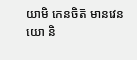យាមិ កេនចិត៑ មានវេន យោ និ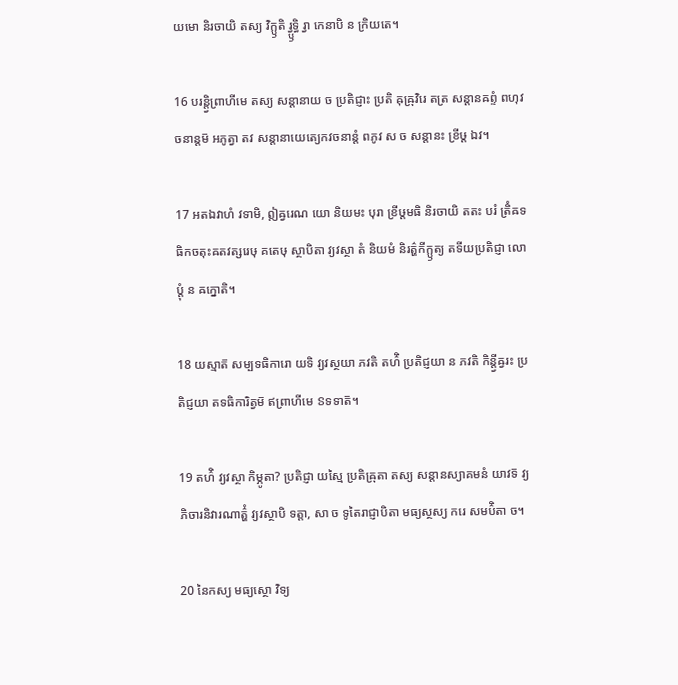យមោ និរចាយិ តស្យ វិក្ឫតិ រ្វ្ឫទ្ធិ រ្វា កេនាបិ ន ក្រិយតេ។

16 បរន្ត្វិព្រាហីមេ តស្យ សន្តានាយ ច ប្រតិជ្ញាះ ប្រតិ ឝុឝ្រុវិរេ តត្រ សន្តានឝព្ទំ ពហុវចនាន្តម៑ អភូត្វា តវ សន្តានាយេត្យេកវចនាន្តំ ពភូវ ស ច សន្តានះ ខ្រីឞ្ដ ឯវ។

17 អតឯវាហំ វទាមិ, ឦឝ្វរេណ យោ និយមះ បុរា ខ្រីឞ្ដមធិ និរចាយិ តតះ បរំ ត្រិំឝទធិកចតុះឝតវត្សរេឞុ គតេឞុ ស្ថាបិតា វ្យវស្ថា តំ និយមំ និរត៌្ហកីក្ឫត្យ តទីយប្រតិជ្ញា លោប្តុំ ន ឝក្នោតិ។

18 យស្មាត៑ សម្បទធិការោ យទិ វ្យវស្ថយា ភវតិ តហ៌ិ ប្រតិជ្ញយា ន ភវតិ កិន្ត្វីឝ្វរះ ប្រតិជ្ញយា តទធិការិត្វម៑ ឥព្រាហីមេ ៜទទាត៑។

19 តហ៌ិ វ្យវស្ថា កិម្ភូតា? ប្រតិជ្ញា យស្មៃ ប្រតិឝ្រុតា តស្យ សន្តានស្យាគមនំ យាវទ៑ វ្យភិចារនិវារណាត៌្ហំ វ្យវស្ថាបិ ទត្តា, សា ច ទូតៃរាជ្ញាបិតា មធ្យស្ថស្យ ករេ សមប៌ិតា ច។

20 នៃកស្យ មធ្យស្ថោ វិទ្យ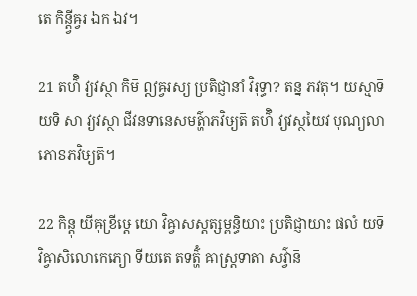តេ កិន្ត្វីឝ្វរ ឯក ឯវ។

21 តហ៌ិ វ្យវស្ថា កិម៑ ឦឝ្វរស្យ ប្រតិជ្ញានាំ វិរុទ្ធា? តន្ន ភវតុ។ យស្មាទ៑ យទិ សា វ្យវស្ថា ជីវនទានេសមត៌្ហាភវិឞ្យត៑ តហ៌ិ វ្យវស្ថយៃវ បុណ្យលាភោៜភវិឞ្យត៑។

22 កិន្តុ យីឝុខ្រីឞ្ដេ យោ វិឝ្វាសស្តត្សម្ពន្ធិយាះ ប្រតិជ្ញាយាះ ផលំ យទ៑ វិឝ្វាសិលោកេភ្យោ ទីយតេ តទត៌្ហំ ឝាស្ត្រទាតា សវ៌្វាន៑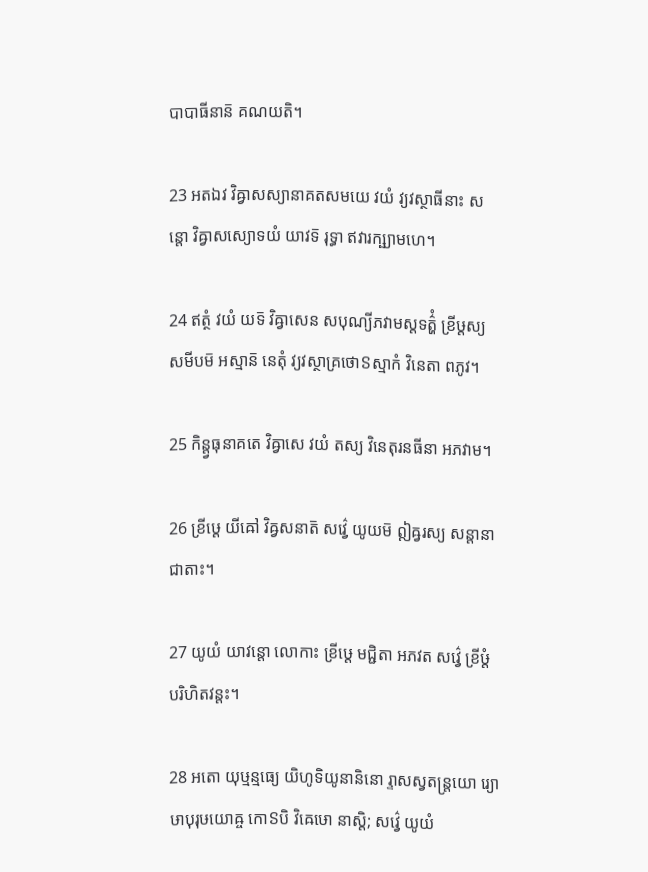បាបាធីនាន៑ គណយតិ។

23 អតឯវ វិឝ្វាសស្យានាគតសមយេ វយំ វ្យវស្ថាធីនាះ សន្តោ វិឝ្វាសស្យោទយំ យាវទ៑ រុទ្ធា ឥវារក្ឞ្យាមហេ។

24 ឥត្ថំ វយំ យទ៑ វិឝ្វាសេន សបុណ្យីភវាមស្តទត៌្ហំ ខ្រីឞ្ដស្យ សមីបម៑ អស្មាន៑ នេតុំ វ្យវស្ថាគ្រថោៜស្មាកំ វិនេតា ពភូវ។

25 កិន្ត្វធុនាគតេ វិឝ្វាសេ វយំ តស្យ វិនេតុរនធីនា អភវាម។

26 ខ្រីឞ្ដេ យីឝៅ វិឝ្វសនាត៑ សវ៌្វេ យូយម៑ ឦឝ្វរស្យ សន្តានា ជាតាះ។

27 យូយំ យាវន្តោ លោកាះ ខ្រីឞ្ដេ មជ្ជិតា អភវត សវ៌្វេ ខ្រីឞ្ដំ បរិហិតវន្តះ។

28 អតោ យុឞ្មន្មធ្យេ យិហូទិយូនានិនោ រ្ទាសស្វតន្ត្រយោ រ្យោឞាបុរុឞយោឝ្ច កោៜបិ វិឝេឞោ នាស្តិ; សវ៌្វេ យូយំ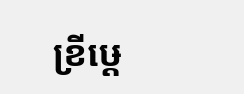ខ្រីឞ្ដេ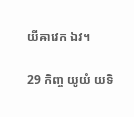យីឝាវេក ឯវ។

29 កិញ្ច យូយំ យទិ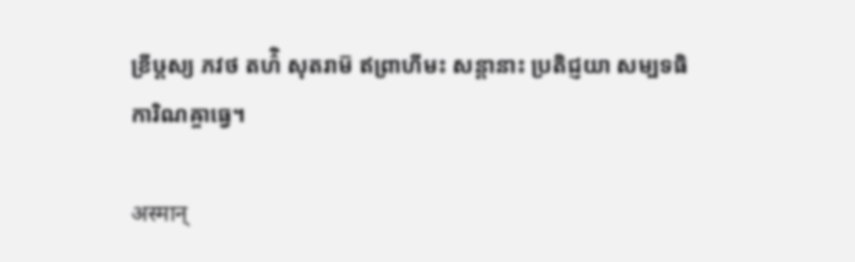ខ្រីឞ្ដស្យ ភវថ តហ៌ិ សុតរាម៑ ឥព្រាហីមះ សន្តានាះ ប្រតិជ្ញយា សម្បទធិការិណឝ្ចាធ្វេ។

अस्मान्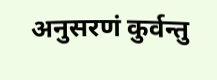अनुसरणं कुर्वन्तु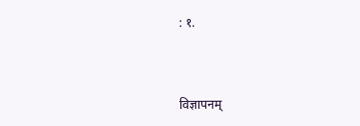: १.



विज्ञापनम्